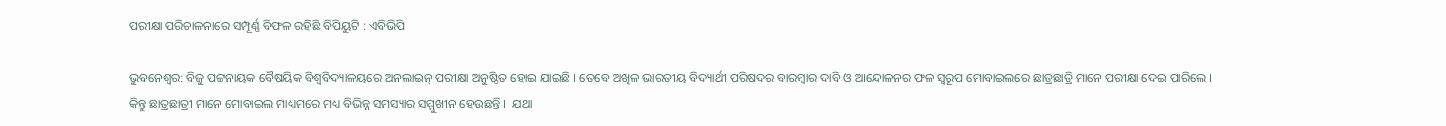ପରୀକ୍ଷା ପରିଚାଳନାରେ ସମ୍ପୂର୍ଣ୍ଣ ବିଫଳ ରହିଛି ବିପିୟୁଟି : ଏବିଭିପି

ଭୁବନେଶ୍ବର: ବିଜୁ ପଟ୍ଟନାୟକ ବୈଷୟିକ ବିଶ୍ଵବିଦ୍ୟାଳୟରେ ଅନଲାଇନ୍ ପରୀକ୍ଷା ଅନୁଷ୍ଠିତ ହୋଇ ଯାଇଛି । ତେବେ ଅଖିଳ ଭାରତୀୟ ବିଦ୍ୟାର୍ଥୀ ପରିଷଦର ବାରମ୍ବାର ଦାବି ଓ ଆନ୍ଦୋଳନର ଫଳ ସ୍ୱରୂପ ମୋବାଇଲରେ ଛାତ୍ରଛାତ୍ରି ମାନେ ପରୀକ୍ଷା ଦେଇ ପାରିଲେ । କିନ୍ତୁ ଛାତ୍ରଛାତ୍ରୀ ମାନେ ମୋବାଇଲ ମାଧ୍ୟମରେ ମଧ୍ୟ ବିଭିନ୍ନ ସମସ୍ୟାର ସମ୍ମୁଖୀନ ହେଉଛନ୍ତି ।  ଯଥା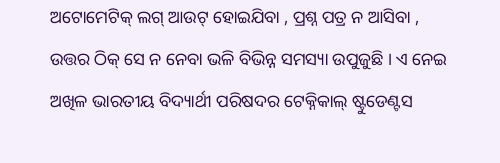ଅଟୋମେଟିକ୍ ଲଗ୍ ଆଉଟ୍ ହୋଇଯିବା , ପ୍ରଶ୍ନ ପତ୍ର ନ ଆସିବା , ଉତ୍ତର ଠିକ୍ ସେ ନ ନେବା ଭଳି ବିଭିନ୍ନ ସମସ୍ୟା ଉପୁଜୁଛି । ଏ ନେଇ ଅଖିଳ ଭାରତୀୟ ବିଦ୍ୟାର୍ଥୀ ପରିଷଦର ଟେକ୍ନିକାଲ୍ ଷ୍ଟୁଡେଣ୍ଟସ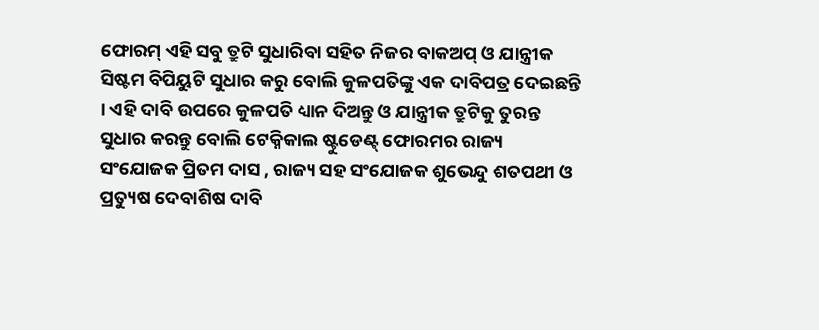ଫୋରମ୍ ଏହି ସବୁ ତ୍ରୁଟି ସୁଧାରିବା ସହିତ ନିଜର ବାକଅପ୍ ଓ ଯାନ୍ତ୍ରୀକ ସିଷ୍ଟମ ବିପିୟୁଟି ସୁଧାର କରୁ ବୋଲି କୁଳପତିଙ୍କୁ ଏକ ଦାବିପତ୍ର ଦେଇଛନ୍ତି । ଏହି ଦାବି ଉପରେ କୁଳପତି ଧ୍ୟାନ ଦିଅନ୍ତୁ ଓ ଯାନ୍ତ୍ରୀକ ତ୍ରୁଟିକୁ ତୁରନ୍ତ ସୁଧାର କରନ୍ତୁ ବୋଲି ଟେକ୍ନିକାଲ ଷ୍ଟୁଡେଣ୍ଟ୍ ଫୋରମର ରାଜ୍ୟ ସଂଯୋଜକ ପ୍ରିତମ ଦାସ , ରାଜ୍ୟ ସହ ସଂଯୋଜକ ଶୁଭେନ୍ଦୁ ଶତପଥୀ ଓ ପ୍ରତ୍ୟୁଷ ଦେବାଶିଷ ଦାବି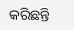କରିଛନ୍ତି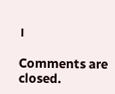।

Comments are closed.